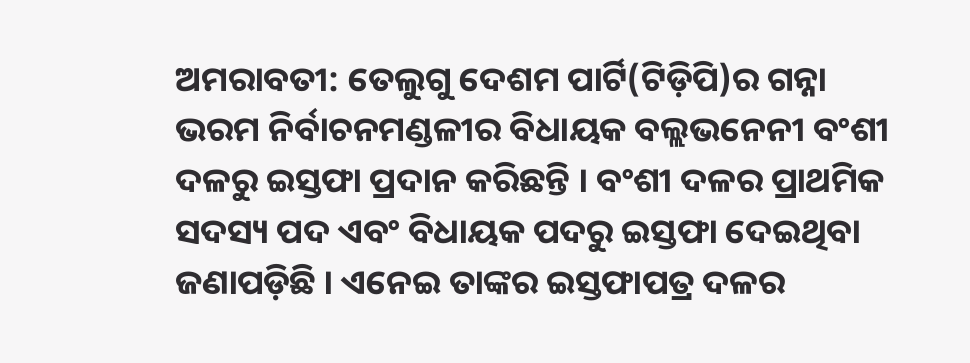ଅମରାବତୀ: ତେଲୁଗୁ ଦେଶମ ପାର୍ଟି(ଟିଡ଼ିପି)ର ଗନ୍ନା ଭରମ ନିର୍ବାଚନମଣ୍ଡଳୀର ବିଧାୟକ ବଲ୍ଲଭନେନୀ ବଂଶୀ ଦଳରୁ ଇସ୍ତଫା ପ୍ରଦାନ କରିଛନ୍ତି । ବଂଶୀ ଦଳର ପ୍ରାଥମିକ ସଦସ୍ୟ ପଦ ଏବଂ ବିଧାୟକ ପଦରୁ ଇସ୍ତଫା ଦେଇଥିବା ଜଣାପଡ଼ିଛି । ଏନେଇ ତାଙ୍କର ଇସ୍ତଫାପତ୍ର ଦଳର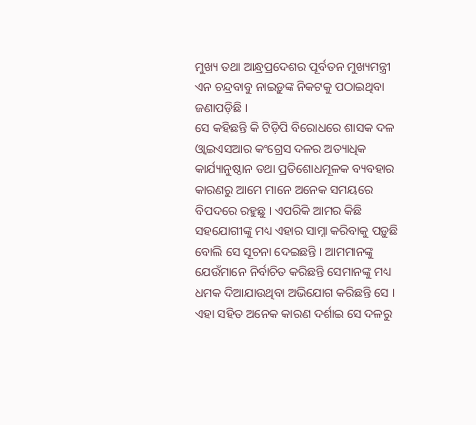ମୁଖ୍ୟ ତଥା ଆନ୍ଧ୍ରପ୍ରଦେଶର ପୂର୍ବତନ ମୁଖ୍ୟମନ୍ତ୍ରୀ ଏନ ଚନ୍ଦ୍ରବାବୁ ନାଇଡ଼ୁଙ୍କ ନିକଟକୁ ପଠାଇଥିବା ଜଣାପଡ଼ିଛି ।
ସେ କହିଛନ୍ତି କି ଟିଡ଼ିପି ବିରୋଧରେ ଶାସକ ଦଳ ଓ୍ବାଇଏସଆର କଂଗ୍ରେସ ଦଳର ଅତ୍ୟାଧିକ କାର୍ଯ୍ୟାନୁଷ୍ଠାନ ତଥା ପ୍ରତିଶୋଧମୂଳକ ବ୍ୟବହାର କାରଣରୁ ଆମେ ମାନେ ଅନେକ ସମୟରେ ବିପଦରେ ରହୁଛୁ । ଏପରିକି ଆମର କିଛି ସହଯୋଗୀଙ୍କୁ ମଧ୍ୟ ଏହାର ସାମ୍ନା କରିବାକୁ ପଡ଼ୁଛି ବୋଲି ସେ ସୂଚନା ଦେଇଛନ୍ତି । ଆମମାନଙ୍କୁ ଯେଉଁମାନେ ନିର୍ବାଚିତ କରିଛନ୍ତି ସେମାନଙ୍କୁ ମଧ୍ୟ ଧମକ ଦିଆଯାଉଥିବା ଅଭିଯୋଗ କରିଛନ୍ତି ସେ ।
ଏହା ସହିତ ଅନେକ କାରଣ ଦର୍ଶାଇ ସେ ଦଳରୁ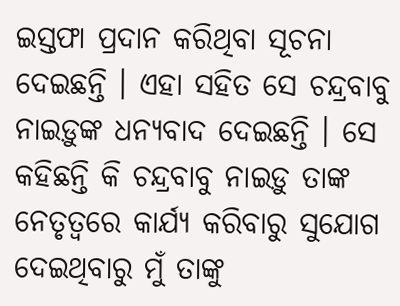ଇସ୍ତଫା ପ୍ରଦାନ କରିଥିବା ସୂଚନା ଦେଇଛନ୍ତି । ଏହା ସହିତ ସେ ଚନ୍ଦ୍ରବାବୁ ନାଇଡ଼ୁଙ୍କ ଧନ୍ୟବାଦ ଦେଇଛନ୍ତି । ସେ କହିଛନ୍ତି କି ଚନ୍ଦ୍ରବାବୁ ନାଇଡ଼ୁ ତାଙ୍କ ନେତୃତ୍ବରେ କାର୍ଯ୍ୟ କରିବାରୁ ସୁଯୋଗ ଦେଇଥିବାରୁ ମୁଁ ତାଙ୍କୁ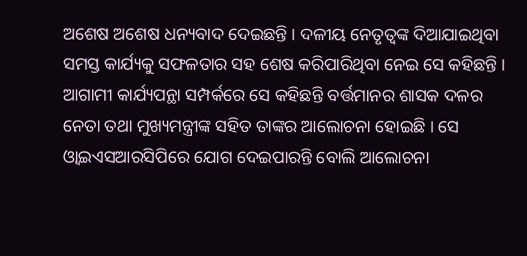ଅଶେଷ ଅଶେଷ ଧନ୍ୟବାଦ ଦେଇଛନ୍ତି । ଦଳୀୟ ନେତୃତ୍ବଙ୍କ ଦିଆଯାଇଥିବା ସମସ୍ତ କାର୍ଯ୍ୟକୁ ସଫଳତାର ସହ ଶେଷ କରିପାରିଥିବା ନେଇ ସେ କହିଛନ୍ତି ।
ଆଗାମୀ କାର୍ଯ୍ୟପନ୍ଥା ସମ୍ପର୍କରେ ସେ କହିଛନ୍ତି ବର୍ତ୍ତମାନର ଶାସକ ଦଳର ନେତା ତଥା ମୁଖ୍ୟମନ୍ତ୍ରୀଙ୍କ ସହିତ ତାଙ୍କର ଆଲୋଚନା ହୋଇଛି । ସେ ଓ୍ବାଇଏସଆରସିପିରେ ଯୋଗ ଦେଇପାରନ୍ତି ବୋଲି ଆଲୋଚନା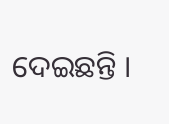ଦେଇଛନ୍ତି ।